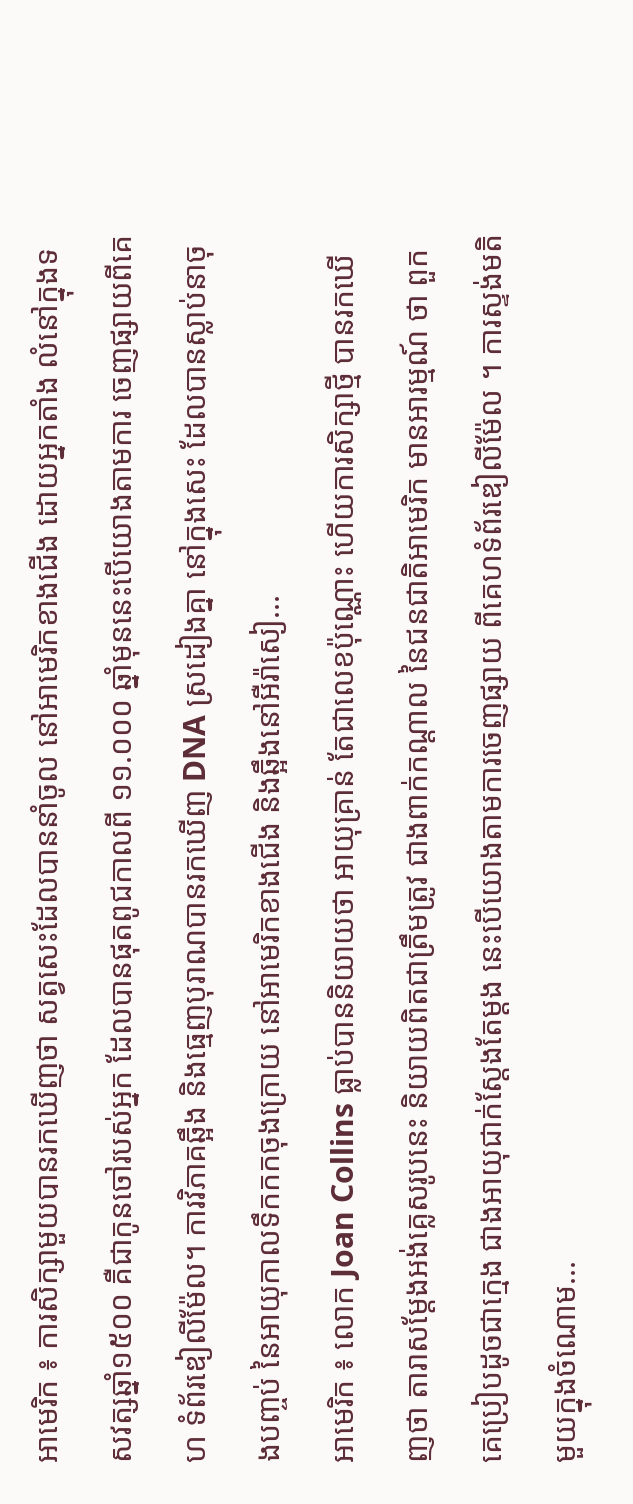អាមេរិក ៖ ការសិក្សាមួយបានរកឃើញថា សត្វសេះដែលបាននាំចូល នៅអាមេរិកខាងជើង ដោយអ្នកតាំង លំនៅក្នុងទសវត្សឆ្នាំ១៥០០ គឺជាកូនចៅរបស់អ្នក ដែលបានផុតពូជកាលពី ១១.០០០ ឆ្នាំមុននេះបើយោងតាមការ ចេញផ្សាយពីគេហ ទំព័រឌៀលីម៉ែល។ ការវិភាគឆ្អឹង និងធ្មេញបុរាណបានរកឃើញ DNA ស្រដៀងគ្នា នៅក្នុងសេះ ដែលបានស្លាប់នាចុងបញ្ចប់ នៃអាយុកាលទឹកកកចុងក្រោយ នៅអាមេរិកខាងជើង និងឆ្អឹងនៅអឺរ៉ាសៀ...
អាមេរិក ៖ លោក Joan Collins ធ្លាប់បាននិយាយថា អាយុគ្រាន់ តែជាលេខប៉ុណ្ណោះ ហើយការសិក្សាថ្មី បានរកឃើញថា តារាសម្តែងអង់គ្លេសរូបនេះ និយាយពិតជាត្រឹមត្រូវ ជាងពាក់កណ្តាល នៃជនជាតិអាមេរិក មានអារម្មណ៍ ថា ពួកគេប្រៀបដូចជាក្មេង ជាងអាយុជាក់ស្តែងតែម្តង នេះបើយោងតាមការចេញផ្សាយ ពីគេហទំព័រឌៀលីម៉ែល ។ ការស្ទង់មតិមួយក្នុងចំណោម...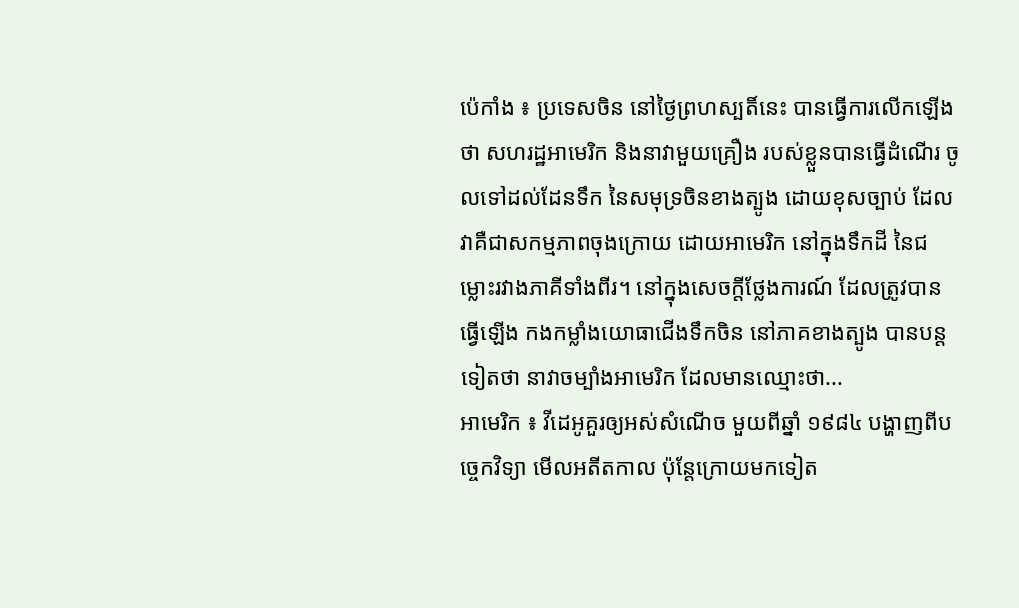ប៉េកាំង ៖ ប្រទេសចិន នៅថ្ងៃព្រហស្បតិ៍នេះ បានធ្វើការលើកឡើងថា សហរដ្ឋអាមេរិក និងនាវាមួយគ្រឿង របស់ខ្លួនបានធ្វើដំណើរ ចូលទៅដល់ដែនទឹក នៃសមុទ្រចិនខាងត្បូង ដោយខុសច្បាប់ ដែលវាគឺជាសកម្មភាពចុងក្រោយ ដោយអាមេរិក នៅក្នុងទឹកដី នៃជម្លោះរវាងភាគីទាំងពីរ។ នៅក្នុងសេចក្តីថ្លែងការណ៍ ដែលត្រូវបានធ្វើឡើង កងកម្លាំងយោធាជើងទឹកចិន នៅភាគខាងត្បូង បានបន្តទៀតថា នាវាចម្បាំងអាមេរិក ដែលមានឈ្មោះថា...
អាមេរិក ៖ វីដេអូគួរឲ្យអស់សំណើច មួយពីឆ្នាំ ១៩៨៤ បង្ហាញពីបច្ចេកវិទ្យា មើលអតីតកាល ប៉ុន្តែក្រោយមកទៀត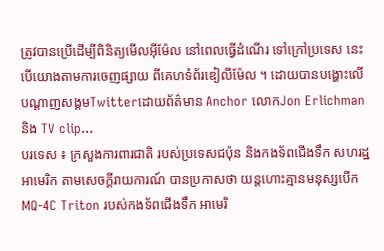ត្រូវបានប្រើដើម្បីពិនិត្យមើលអ៊ីម៉ែល នៅពេលធ្វើដំណើរ ទៅក្រៅប្រទេស នេះបើយោងតាមការចេញផ្សាយ ពីគេហទំព័រឌៀលីម៉ែល ។ ដោយបានបង្ហោះលើ បណ្តាញសង្គមTwitterដោយព័ត៌មាន Anchor លោកJon Erlichman និង TV clip...
បរទេស ៖ ក្រសួងការពារជាតិ របស់ប្រទេសជប៉ុន និងកងទ័ពជើងទឹក សហរដ្ឋអាមេរិក តាមសេចក្តីរាយការណ៍ បានប្រកាសថា យន្តហោះគ្មានមនុស្សបើក MQ-4C Triton របស់កងទ័ពជើងទឹក អាមេរិ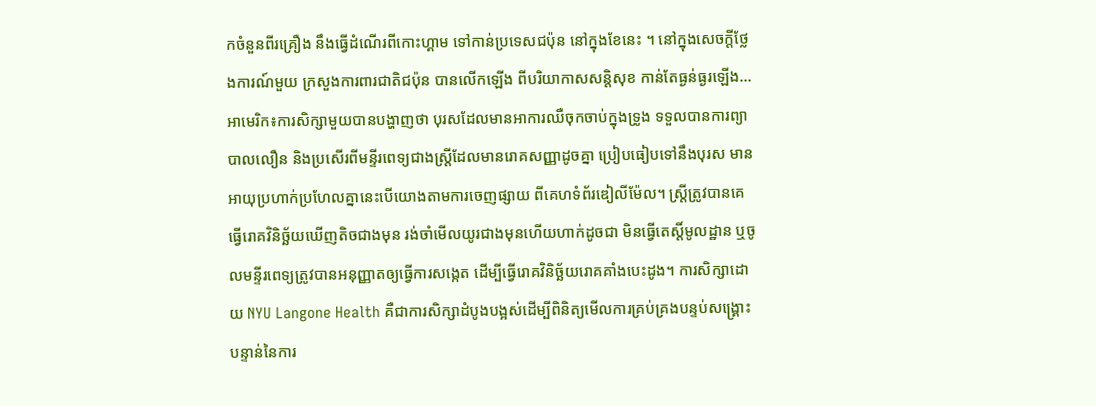កចំនួនពីរគ្រឿង នឹងធ្វើដំណើរពីកោះហ្គាម ទៅកាន់ប្រទេសជប៉ុន នៅក្នុងខែនេះ ។ នៅក្នុងសេចក្តីថ្លែងការណ៍មួយ ក្រសួងការពារជាតិជប៉ុន បានលើកឡើង ពីបរិយាកាសសន្តិសុខ កាន់តែធ្ងន់ធ្ងរឡើង...
អាមេរិក៖ការសិក្សាមួយបានបង្ហាញថា បុរសដែលមានអាការឈឺចុកចាប់ក្នុងទ្រូង ទទួលបានការព្យាបាលលឿន និងប្រសើរពីមន្ទីរពេទ្យជាងស្ត្រីដែលមានរោគសញ្ញាដូចគ្នា ប្រៀបធៀបទៅនឹងបុរស មានអាយុប្រហាក់ប្រហែលគ្នានេះបើយោងតាមការចេញផ្សាយ ពីគេហទំព័រឌៀលីម៉ែល។ ស្ត្រីត្រូវបានគេធ្វើរោគវិនិច្ឆ័យឃើញតិចជាងមុន រង់ចាំមើលយូរជាងមុនហើយហាក់ដូចជា មិនធ្វើតេស្តិ៍មូលដ្ឋាន ឬចូលមន្ទីរពេទ្យត្រូវបានអនុញ្ញាតឲ្យធ្វើការសង្កេត ដើម្បីធ្វើរោគវិនិច្ឆ័យរោគគាំងបេះដូង។ ការសិក្សាដោយ NYU Langone Health គឺជាការសិក្សាដំបូងបង្អស់ដើម្បីពិនិត្យមើលការគ្រប់គ្រងបន្ទប់សង្គ្រោះបន្ទាន់នៃការ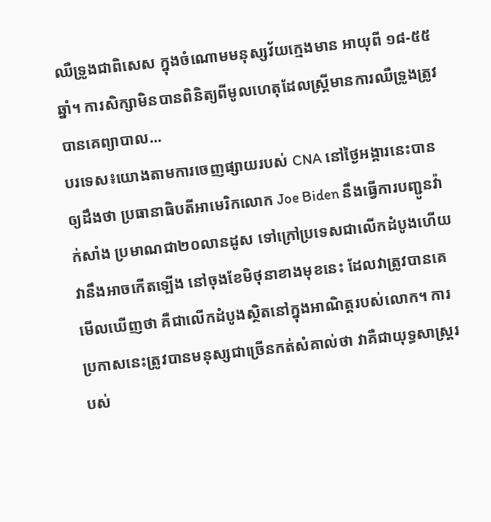ឈឺទ្រូងជាពិសេស ក្នុងចំណោមមនុស្សវ័យក្មេងមាន អាយុពី ១៨-៥៥ ឆ្នាំ។ ការសិក្សាមិនបានពិនិត្យពីមូលហេតុដែលស្ត្រីមានការឈឺទ្រូងត្រូវបានគេព្យាបាល...
បរទេស៖យោងតាមការចេញផ្សាយរបស់ CNA នៅថ្ងៃអង្គារនេះបានឲ្យដឹងថា ប្រធានាធិបតីអាមេរិកលោក Joe Biden នឹងធ្វើការបញ្ជូនវ៉ាក់សាំង ប្រមាណជា២០លានដូស ទៅក្រៅប្រទេសជាលើកដំបូងហើយវានឹងអាចកើតឡើង នៅចុងខែមិថុនាខាងមុខនេះ ដែលវាត្រូវបានគេមើលឃើញថា គឺជាលើកដំបូងស្ថិតនៅក្នុងអាណិត្តរបស់លោក។ ការប្រកាសនេះត្រូវបានមនុស្សជាច្រើនកត់សំគាល់ថា វាគឺជាយុទ្ធសាស្ត្ររបស់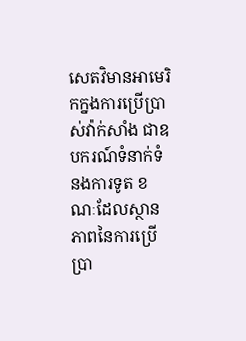សេតវិមានអាមេរិកក្នងការប្រើប្រាស់វ៉ាក់សាំង ជាឧបករណ៍ទំនាក់ទំនងការទូត ខណៈដែលស្ថានភាពនៃការប្រើប្រា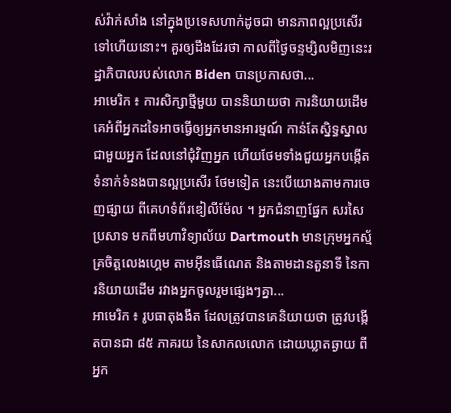ស់វ៉ាក់សាំង នៅក្នុងប្រទេសហាក់ដូចជា មានភាពល្អប្រសើរទៅហើយនោះ។ គួរឲ្យដឹងដែរថា កាលពីថ្ងៃចន្ទម្សិលមិញនេះរដ្ឋាភិបាលរបស់លោក Biden បានប្រកាសថា...
អាមេរិក ៖ ការសិក្សាថ្មីមួយ បាននិយាយថា ការនិយាយដើមគេអំពីអ្នកដទៃអាចធ្វើឲ្យអ្នកមានអារម្មណ៍ កាន់តែស្និទ្ធស្នាលជាមួយអ្នក ដែលនៅជុំវិញអ្នក ហើយថែមទាំងជួយអ្នកបង្កើត ទំនាក់ទំនងបានល្អប្រសើរ ថែមទៀត នេះបើយោងតាមការចេញផ្សាយ ពីគេហទំព័រឌៀលីម៉ែល ។ អ្នកជំនាញផ្នែក សរសៃប្រសាទ មកពីមហាវិទ្យាល័យ Dartmouth មានក្រុមអ្នកស្ម័គ្រចិត្តលេងហ្គេម តាមអ៊ីនធើណេត និងតាមដានតួនាទី នៃការនិយាយដើម រវាងអ្នកចូលរួមផ្សេងៗគ្នា...
អាមេរិក ៖ រូបធាតុងងឹត ដែលត្រូវបានគេនិយាយថា ត្រូវបង្កើតបានជា ៨៥ ភាគរយ នៃសាកលលោក ដោយឃ្លាតឆ្ងាយ ពីអ្នក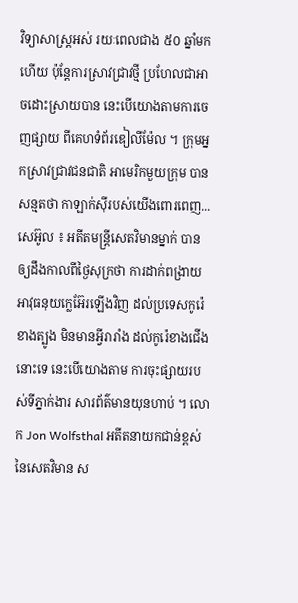វិទ្យាសាស្ត្រអស់ រយៈពេលជាង ៥០ ឆ្នាំមកហើយ ប៉ុន្តែការស្រាវជ្រាវថ្មី ប្រហែលជាអាចដោះស្រាយបាន នេះបើយោងតាមការចេញផ្សាយ ពីគេហទំព័រឌៀលីម៉ែល ។ ក្រុមអ្នកស្រាវជ្រាវជនជាតិ អាមេរិកមួយក្រុម បានសន្មតថា កាឡាក់ស៊ីរបស់យើងពោរពេញ...
សេអ៊ូល ៖ អតីតមន្ត្រីសេតវិមានម្នាក់ បានឲ្យដឹងកាលពីថ្ងៃសុក្រថា ការដាក់ពង្រាយអាវុធនុយក្លេអ៊ែរឡើងវិញ ដល់ប្រទេសកូរ៉េខាងត្បូង មិនមានអ្វីរារាំង ដល់កូរ៉េខាងជើងនោះទេ នេះបើយោងតាម ការចុះផ្សាយរបស់ទីភ្នាក់ងារ សារព័ត៌មានយុនហាប់ ។ លោក Jon Wolfsthal អតីតនាយកជាន់ខ្ពស់ នៃសេតវិមាន ស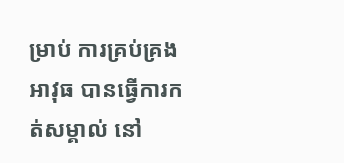ម្រាប់ ការគ្រប់គ្រងអាវុធ បានធ្វើការកត់សម្គាល់ នៅ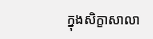ក្នុងសិក្ខាសាលា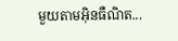មួយតាមអ៊ិនធឺណិត...